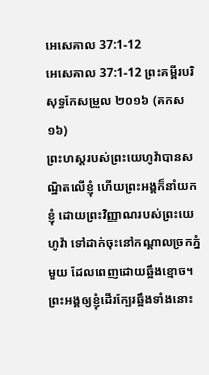អេសេគាល 37:1-12
អេសេគាល 37:1-12 ព្រះគម្ពីរបរិសុទ្ធកែសម្រួល ២០១៦ (គកស១៦)
ព្រះហស្តរបស់ព្រះយេហូវ៉ាបានសណ្ឋិតលើខ្ញុំ ហើយព្រះអង្គក៏នាំយកខ្ញុំ ដោយព្រះវិញ្ញាណរបស់ព្រះយេហូវ៉ា ទៅដាក់ចុះនៅកណ្ដាលច្រកភ្នំមួយ ដែលពេញដោយឆ្អឹងខ្មោច។ ព្រះអង្គឲ្យខ្ញុំដើរក្បែរឆ្អឹងទាំងនោះ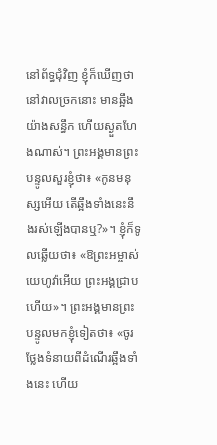នៅព័ទ្ធជុំវិញ ខ្ញុំក៏ឃើញថា នៅវាលច្រកនោះ មានឆ្អឹងយ៉ាងសន្ធឹក ហើយស្ងួតហែងណាស់។ ព្រះអង្គមានព្រះបន្ទូលសួរខ្ញុំថា៖ «កូនមនុស្សអើយ តើឆ្អឹងទាំងនេះនឹងរស់ឡើងបានឬ?»។ ខ្ញុំក៏ទូលឆ្លើយថា៖ «ឱព្រះអម្ចាស់យេហូវ៉ាអើយ ព្រះអង្គជ្រាបហើយ»។ ព្រះអង្គមានព្រះបន្ទូលមកខ្ញុំទៀតថា៖ «ចូរថ្លែងទំនាយពីដំណើរឆ្អឹងទាំងនេះ ហើយ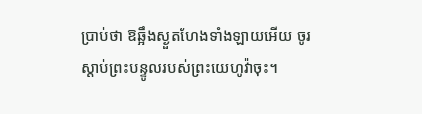ប្រាប់ថា ឱឆ្អឹងស្ងួតហែងទាំងឡាយអើយ ចូរស្តាប់ព្រះបន្ទូលរបស់ព្រះយេហូវ៉ាចុះ។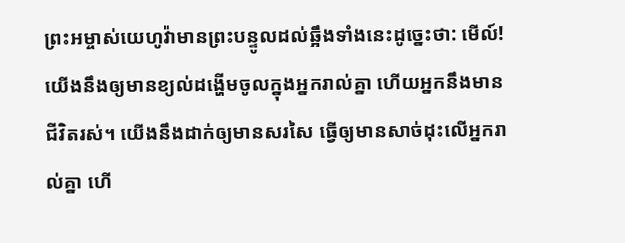ព្រះអម្ចាស់យេហូវ៉ាមានព្រះបន្ទូលដល់ឆ្អឹងទាំងនេះដូច្នេះថា: មើល៍! យើងនឹងឲ្យមានខ្យល់ដង្ហើមចូលក្នុងអ្នករាល់គ្នា ហើយអ្នកនឹងមានជីវិតរស់។ យើងនឹងដាក់ឲ្យមានសរសៃ ធ្វើឲ្យមានសាច់ដុះលើអ្នករាល់គ្នា ហើ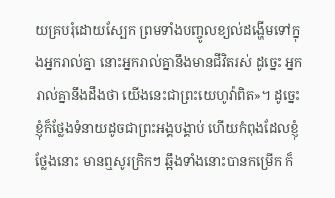យគ្របរុំដោយស្បែក ព្រមទាំងបញ្ចូលខ្យល់ដង្ហើមទៅក្នុងអ្នករាល់គ្នា នោះអ្នករាល់គ្នានឹងមានជីវិតរស់ ដូច្នេះ អ្នករាល់គ្នានឹងដឹងថា យើងនេះជាព្រះយេហូវ៉ាពិត»។ ដូច្នេះ ខ្ញុំក៏ថ្លែងទំនាយដូចជាព្រះអង្គបង្គាប់ ហើយកំពុងដែលខ្ញុំថ្លែងនោះ មានឮសូរក្រិកៗ ឆ្អឹងទាំងនោះបានកម្រើក ក៏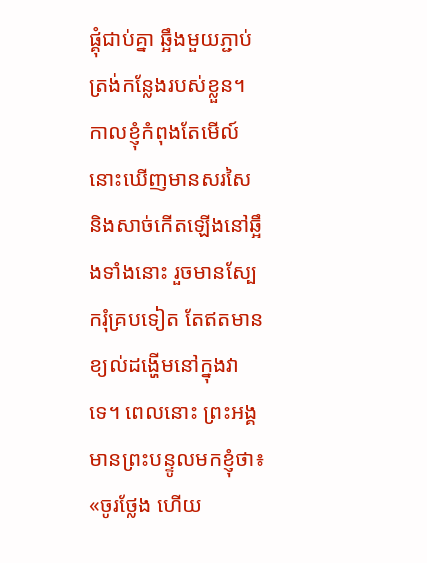ផ្គុំជាប់គ្នា ឆ្អឹងមួយភ្ជាប់ត្រង់កន្លែងរបស់ខ្លួន។ កាលខ្ញុំកំពុងតែមើល៍ នោះឃើញមានសរសៃ និងសាច់កើតឡើងនៅឆ្អឹងទាំងនោះ រួចមានស្បែករុំគ្របទៀត តែឥតមានខ្យល់ដង្ហើមនៅក្នុងវាទេ។ ពេលនោះ ព្រះអង្គមានព្រះបន្ទូលមកខ្ញុំថា៖ «ចូរថ្លែង ហើយ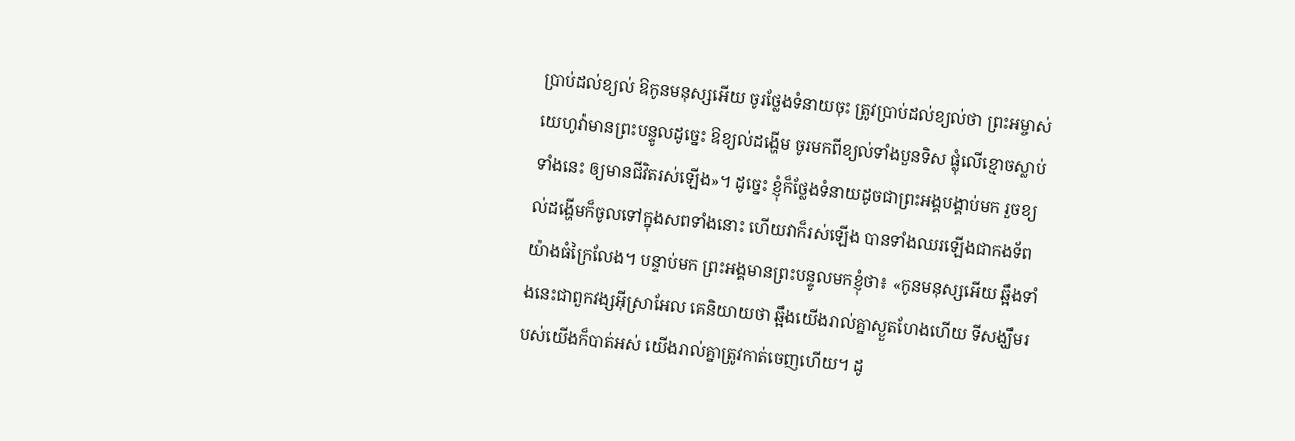ប្រាប់ដល់ខ្យល់ ឱកូនមនុស្សអើយ ចូរថ្លែងទំនាយចុះ ត្រូវប្រាប់ដល់ខ្យល់ថា ព្រះអម្ចាស់យេហូវ៉ាមានព្រះបន្ទូលដូច្នេះ ឱខ្យល់ដង្ហើម ចូរមកពីខ្យល់ទាំងបួនទិស ផ្លុំលើខ្មោចស្លាប់ទាំងនេះ ឲ្យមានជីវិតរស់ឡើង»។ ដូច្នេះ ខ្ញុំក៏ថ្លែងទំនាយដូចជាព្រះអង្គបង្គាប់មក រួចខ្យល់ដង្ហើមក៏ចូលទៅក្នុងសពទាំងនោះ ហើយវាក៏រស់ឡើង បានទាំងឈរឡើងជាកងទ័ពយ៉ាងធំក្រៃលែង។ បន្ទាប់មក ព្រះអង្គមានព្រះបន្ទូលមកខ្ញុំថា៖ «កូនមនុស្សអើយ ឆ្អឹងទាំងនេះជាពួកវង្សអ៊ីស្រាអែល គេនិយាយថា ឆ្អឹងយើងរាល់គ្នាស្ងួតហែងហើយ ទីសង្ឃឹមរបស់យើងក៏បាត់អស់ យើងរាល់គ្នាត្រូវកាត់ចេញហើយ។ ដូ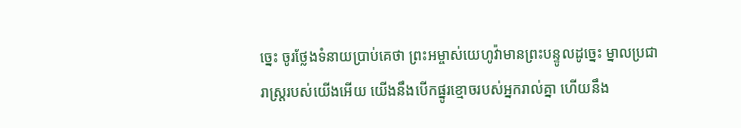ច្នេះ ចូរថ្លែងទំនាយប្រាប់គេថា ព្រះអម្ចាស់យេហូវ៉ាមានព្រះបន្ទូលដូច្នេះ ម្នាលប្រជារាស្ត្ររបស់យើងអើយ យើងនឹងបើកផ្នូរខ្មោចរបស់អ្នករាល់គ្នា ហើយនឹង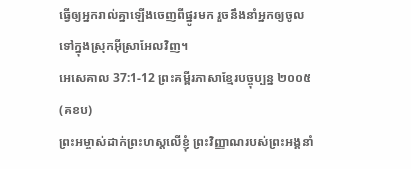ធ្វើឲ្យអ្នករាល់គ្នាឡើងចេញពីផ្នូរមក រួចនឹងនាំអ្នកឲ្យចូលទៅក្នុងស្រុកអ៊ីស្រាអែលវិញ។
អេសេគាល 37:1-12 ព្រះគម្ពីរភាសាខ្មែរបច្ចុប្បន្ន ២០០៥ (គខប)
ព្រះអម្ចាស់ដាក់ព្រះហស្ដលើខ្ញុំ ព្រះវិញ្ញាណរបស់ព្រះអង្គនាំ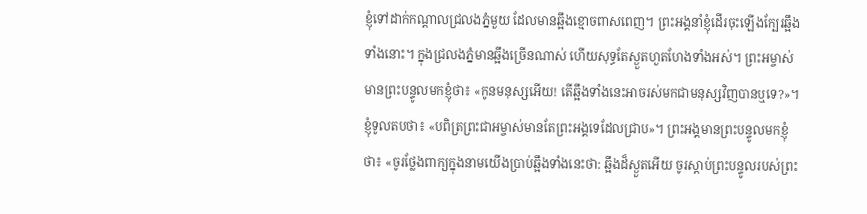ខ្ញុំទៅដាក់កណ្ដាលជ្រលងភ្នំមួយ ដែលមានឆ្អឹងខ្មោចពាសពេញ។ ព្រះអង្គនាំខ្ញុំដើរចុះឡើងក្បែរឆ្អឹងទាំងនោះ។ ក្នុងជ្រលងភ្នំមានឆ្អឹងច្រើនណាស់ ហើយសុទ្ធតែស្ងួតហួតហែងទាំងអស់។ ព្រះអម្ចាស់មានព្រះបន្ទូលមកខ្ញុំថា៖ «កូនមនុស្សអើយ! តើឆ្អឹងទាំងនេះអាចរស់មកជាមនុស្សវិញបានឬទេ?»។ ខ្ញុំទូលតបថា៖ «បពិត្រព្រះជាអម្ចាស់មានតែព្រះអង្គទេដែលជ្រាប»។ ព្រះអង្គមានព្រះបន្ទូលមកខ្ញុំថា៖ «ចូរថ្លែងពាក្យក្នុងនាមយើងប្រាប់ឆ្អឹងទាំងនេះថា: ឆ្អឹងដ៏ស្ងួតអើយ ចូរស្ដាប់ព្រះបន្ទូលរបស់ព្រះ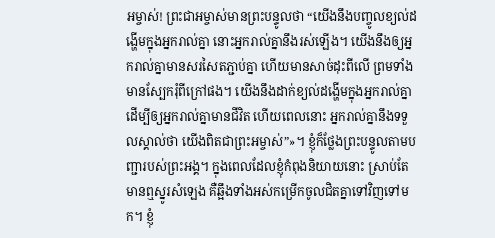អម្ចាស់! ព្រះជាអម្ចាស់មានព្រះបន្ទូលថា “យើងនឹងបញ្ចូលខ្យល់ដង្ហើមក្នុងអ្នករាល់គ្នា នោះអ្នករាល់គ្នានឹងរស់ឡើង។ យើងនឹងឲ្យអ្នករាល់គ្នាមានសរសៃតភ្ជាប់គ្នា ហើយមានសាច់ដុះពីលើ ព្រមទាំងមានស្បែករុំពីក្រៅផង។ យើងនឹងដាក់ខ្យល់ដង្ហើមក្នុងអ្នករាល់គ្នា ដើម្បីឲ្យអ្នករាល់គ្នាមានជីវិត ហើយពេលនោះ អ្នករាល់គ្នានឹងទទួលស្គាល់ថា យើងពិតជាព្រះអម្ចាស់”»។ ខ្ញុំក៏ថ្លែងព្រះបន្ទូលតាមបញ្ជារបស់ព្រះអង្គ។ ក្នុងពេលដែលខ្ញុំកំពុងនិយាយនោះ ស្រាប់តែមានឮស្នូរសំឡេង គឺឆ្អឹងទាំងអស់កម្រើកចូលជិតគ្នាទៅវិញទៅមក។ ខ្ញុំ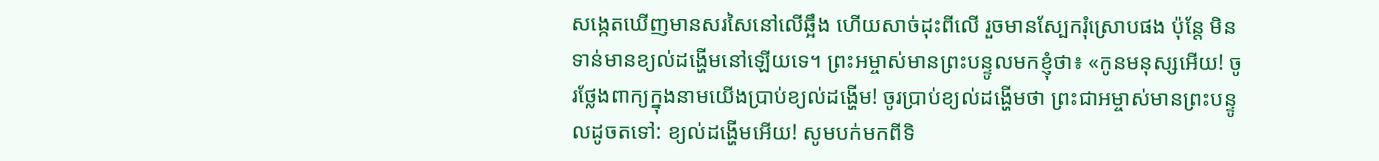សង្កេតឃើញមានសរសៃនៅលើឆ្អឹង ហើយសាច់ដុះពីលើ រួចមានស្បែករុំស្រោបផង ប៉ុន្តែ មិនទាន់មានខ្យល់ដង្ហើមនៅឡើយទេ។ ព្រះអម្ចាស់មានព្រះបន្ទូលមកខ្ញុំថា៖ «កូនមនុស្សអើយ! ចូរថ្លែងពាក្យក្នុងនាមយើងប្រាប់ខ្យល់ដង្ហើម! ចូរប្រាប់ខ្យល់ដង្ហើមថា ព្រះជាអម្ចាស់មានព្រះបន្ទូលដូចតទៅ: ខ្យល់ដង្ហើមអើយ! សូមបក់មកពីទិ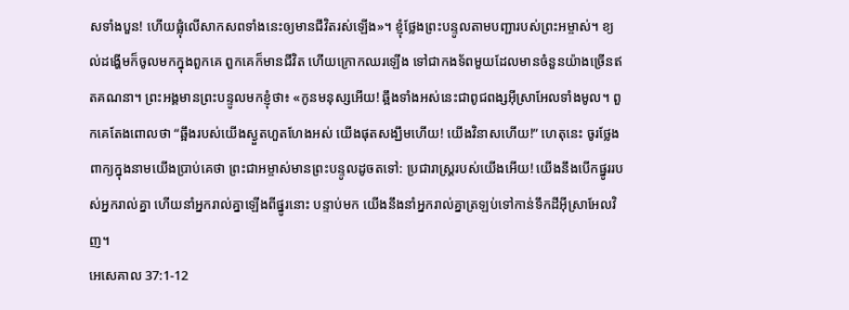សទាំងបួន! ហើយផ្លុំលើសាកសពទាំងនេះឲ្យមានជីវិតរស់ឡើង»។ ខ្ញុំថ្លែងព្រះបន្ទូលតាមបញ្ជារបស់ព្រះអម្ចាស់។ ខ្យល់ដង្ហើមក៏ចូលមកក្នុងពួកគេ ពួកគេក៏មានជីវិត ហើយក្រោកឈរឡើង ទៅជាកងទ័ពមួយដែលមានចំនួនយ៉ាងច្រើនឥតគណនា។ ព្រះអង្គមានព្រះបន្ទូលមកខ្ញុំថា៖ «កូនមនុស្សអើយ! ឆ្អឹងទាំងអស់នេះជាពូជពង្សអ៊ីស្រាអែលទាំងមូល។ ពួកគេតែងពោលថា “ឆ្អឹងរបស់យើងស្ងួតហួតហែងអស់ យើងផុតសង្ឃឹមហើយ! យើងវិនាសហើយ!” ហេតុនេះ ចូរថ្លែងពាក្យក្នុងនាមយើងប្រាប់គេថា ព្រះជាអម្ចាស់មានព្រះបន្ទូលដូចតទៅ: ប្រជារាស្ត្ររបស់យើងអើយ! យើងនឹងបើកផ្នូររបស់អ្នករាល់គ្នា ហើយនាំអ្នករាល់គ្នាឡើងពីផ្នូរនោះ បន្ទាប់មក យើងនឹងនាំអ្នករាល់គ្នាត្រឡប់ទៅកាន់ទឹកដីអ៊ីស្រាអែលវិញ។
អេសេគាល 37:1-12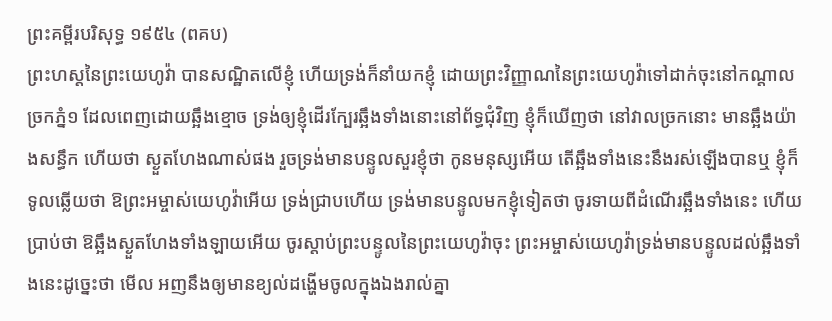ព្រះគម្ពីរបរិសុទ្ធ ១៩៥៤ (ពគប)
ព្រះហស្តនៃព្រះយេហូវ៉ា បានសណ្ឋិតលើខ្ញុំ ហើយទ្រង់ក៏នាំយកខ្ញុំ ដោយព្រះវិញ្ញាណនៃព្រះយេហូវ៉ាទៅដាក់ចុះនៅកណ្តាលច្រកភ្នំ១ ដែលពេញដោយឆ្អឹងខ្មោច ទ្រង់ឲ្យខ្ញុំដើរក្បែរឆ្អឹងទាំងនោះនៅព័ទ្ធជុំវិញ ខ្ញុំក៏ឃើញថា នៅវាលច្រកនោះ មានឆ្អឹងយ៉ាងសន្ធឹក ហើយថា ស្ងួតហែងណាស់ផង រួចទ្រង់មានបន្ទូលសួរខ្ញុំថា កូនមនុស្សអើយ តើឆ្អឹងទាំងនេះនឹងរស់ឡើងបានឬ ខ្ញុំក៏ទូលឆ្លើយថា ឱព្រះអម្ចាស់យេហូវ៉ាអើយ ទ្រង់ជ្រាបហើយ ទ្រង់មានបន្ទូលមកខ្ញុំទៀតថា ចូរទាយពីដំណើរឆ្អឹងទាំងនេះ ហើយប្រាប់ថា ឱឆ្អឹងស្ងួតហែងទាំងឡាយអើយ ចូរស្តាប់ព្រះបន្ទូលនៃព្រះយេហូវ៉ាចុះ ព្រះអម្ចាស់យេហូវ៉ាទ្រង់មានបន្ទូលដល់ឆ្អឹងទាំងនេះដូច្នេះថា មើល អញនឹងឲ្យមានខ្យល់ដង្ហើមចូលក្នុងឯងរាល់គ្នា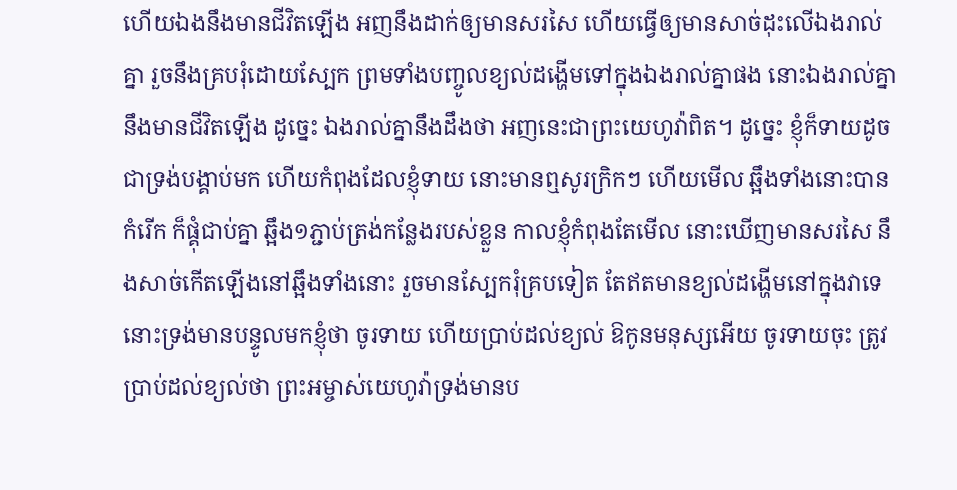ហើយឯងនឹងមានជីវិតឡើង អញនឹងដាក់ឲ្យមានសរសៃ ហើយធ្វើឲ្យមានសាច់ដុះលើឯងរាល់គ្នា រួចនឹងគ្របរុំដោយស្បែក ព្រមទាំងបញ្ចូលខ្យល់ដង្ហើមទៅក្នុងឯងរាល់គ្នាផង នោះឯងរាល់គ្នានឹងមានជីវិតឡើង ដូច្នេះ ឯងរាល់គ្នានឹងដឹងថា អញនេះជាព្រះយេហូវ៉ាពិត។ ដូច្នេះ ខ្ញុំក៏ទាយដូចជាទ្រង់បង្គាប់មក ហើយកំពុងដែលខ្ញុំទាយ នោះមានឮសូរក្រិកៗ ហើយមើល ឆ្អឹងទាំងនោះបានកំរើក ក៏ផ្គុំជាប់គ្នា ឆ្អឹង១ភ្ជាប់ត្រង់កន្លែងរបស់ខ្លួន កាលខ្ញុំកំពុងតែមើល នោះឃើញមានសរសៃ នឹងសាច់កើតឡើងនៅឆ្អឹងទាំងនោះ រួចមានស្បែករុំគ្របទៀត តែឥតមានខ្យល់ដង្ហើមនៅក្នុងវាទេ នោះទ្រង់មានបន្ទូលមកខ្ញុំថា ចូរទាយ ហើយប្រាប់ដល់ខ្យល់ ឱកូនមនុស្សអើយ ចូរទាយចុះ ត្រូវប្រាប់ដល់ខ្យល់ថា ព្រះអម្ចាស់យេហូវ៉ាទ្រង់មានប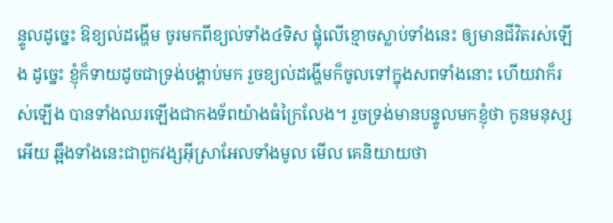ន្ទូលដូច្នេះ ឱខ្យល់ដង្ហើម ចូរមកពីខ្យល់ទាំង៤ទិស ផ្លុំលើខ្មោចស្លាប់ទាំងនេះ ឲ្យមានជីវិតរស់ឡើង ដូច្នេះ ខ្ញុំក៏ទាយដូចជាទ្រង់បង្គាប់មក រួចខ្យល់ដង្ហើមក៏ចូលទៅក្នុងសពទាំងនោះ ហើយវាក៏រស់ឡើង បានទាំងឈរឡើងជាកងទ័ពយ៉ាងធំក្រៃលែង។ រួចទ្រង់មានបន្ទូលមកខ្ញុំថា កូនមនុស្សអើយ ឆ្អឹងទាំងនេះជាពួកវង្សអ៊ីស្រាអែលទាំងមូល មើល គេនិយាយថា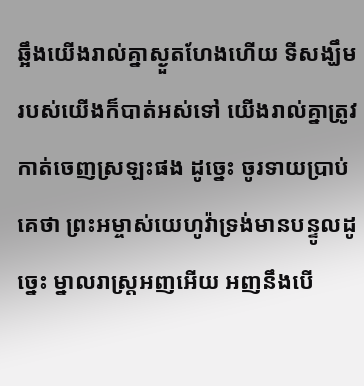ឆ្អឹងយើងរាល់គ្នាស្ងួតហែងហើយ ទីសង្ឃឹមរបស់យើងក៏បាត់អស់ទៅ យើងរាល់គ្នាត្រូវកាត់ចេញស្រឡះផង ដូច្នេះ ចូរទាយប្រាប់គេថា ព្រះអម្ចាស់យេហូវ៉ាទ្រង់មានបន្ទូលដូច្នេះ ម្នាលរាស្ត្រអញអើយ អញនឹងបើ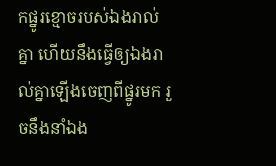កផ្នូរខ្មោចរបស់ឯងរាល់គ្នា ហើយនឹងធ្វើឲ្យឯងរាល់គ្នាឡើងចេញពីផ្នូរមក រួចនឹងនាំឯង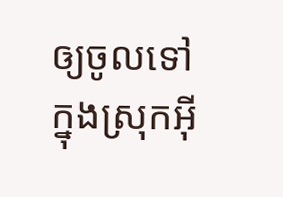ឲ្យចូលទៅក្នុងស្រុកអ៊ី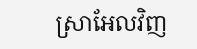ស្រាអែលវិញ